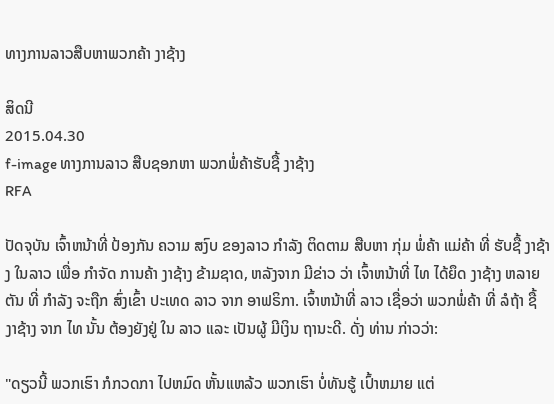ທາງການລາວສືບຫາພວກຄ້າ ງາຊ້າງ

ສິດນີ
2015.04.30
f-image ທາງການລາວ ສືບຊອກຫາ ພວກພໍ່ຄ້າຮັບຊື້ ງາຊ້າງ
RFA

ປັດຈຸບັນ ເຈົ້າຫນ້າທີ່ ປ້ອງກັນ ຄວາມ ສງົບ ຂອງລາວ ກຳລັງ ຕິດຕາມ ສືບຫາ ກຸ່ມ ພໍ່ຄ້າ ແມ່ຄ້າ ທີ່ ຮັບຊື້ ງາຊ້າງ ໃນລາວ ເພື່ອ ກໍາຈັດ ການຄ້າ ງາຊ້າງ ຂ້າມຊາດ, ຫລັງຈາກ ມີຂ່າວ ວ່າ ເຈົ້າຫນ້າທີ່ ໄທ ໄດ້ຍຶດ ງາຊ້າງ ຫລາຍຕັນ ທີ່ ກຳລັງ ຈະຖືກ ສົ່ງເຂົ້າ ປະເທດ ລາວ ຈາກ ອາຟຣິກາ. ເຈົ້າຫນ້າທີ່ ລາວ ເຊື່ອວ່າ ພວກພໍ່ຄ້າ ທີ່ ລໍຖ້າ ຊື້ ງາຊ້າງ ຈາກ ໄທ ນັ້ນ ຕ້ອງຍັງຢູ່ ໃນ ລາວ ແລະ ເປັນຜູ້ ມີເງິນ ຖານະດີ. ດັ່ງ ທ່ານ ກ່າວວ່າ:

"ດຽວນີ້ ພວກເຮົາ ກໍກວດກາ ໄປຫມົດ ຫັ້ນແຫລ້ວ ພວກເຮົາ ບໍ່ທັນຮູ້ ເປົ້າຫມາຍ ແຕ່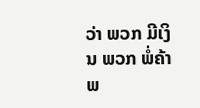ວ່າ ພວກ ມີເງິນ ພວກ ພໍ່ຄ້າ ພ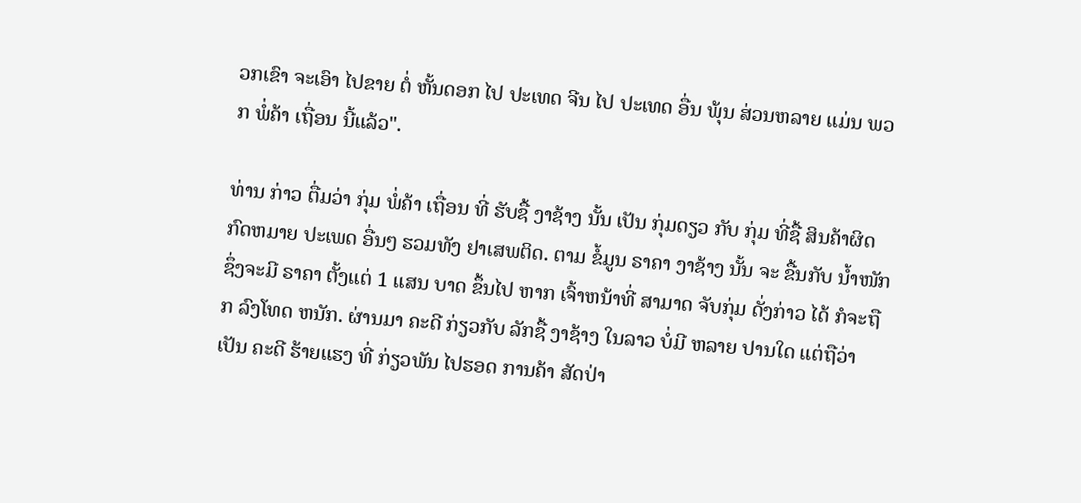ວກເຂົາ ຈະເອົາ ໄປຂາຍ ຕໍ່ ຫັ້ນດອກ ໄປ ປະເທດ ຈີນ ໄປ ປະເທດ ອື່ນ ພຸ້ນ ສ່ວນຫລາຍ ແມ່ນ ພວກ ພໍ່ຄ້າ ເຖື່ອນ ນີ້ແລ້ວ".

ທ່ານ ກ່າວ ຕື່ມວ່າ ກຸ່ມ ພໍ່ຄ້າ ເຖື່ອນ ທີ່ ຮັບຊື້ ງາຊ້າງ ນັ້ນ ເປັນ ກຸ່ມດຽວ ກັບ ກຸ່ມ ທີ່ຊື້ ສິນຄ້າຜິດ ກົດຫມາຍ ປະເພດ ອື່ນໆ ຮວມທັງ ຢາເສພຕິດ. ຕາມ ຂໍ້ມູນ ຣາຄາ ງາຊ້າງ ນັ້ນ ຈະ ຂື້ນກັບ ນ້ຳໜັກ ຊຶ່ງຈະມີ ຣາຄາ ຕັ້ງແຕ່ 1 ແສນ ບາດ ຂຶ້ນໄປ ຫາກ ເຈົ້າຫນ້າທີ່ ສາມາດ ຈັບກຸ່ມ ດັ່ງກ່າວ ໄດ້ ກໍຈະຖືກ ລົງໂທດ ຫນັກ. ຜ່ານມາ ຄະດີ ກ່ຽວກັບ ລັກຊື້ ງາຊ້າງ ໃນລາວ ບໍ່ມີ ຫລາຍ ປານໃດ ແຕ່ຖືວ່າ ເປັນ ຄະດີ ຮ້າຍແຮງ ທີ່ ກ່ຽວພັນ ໄປຮອດ ການຄ້າ ສັດປ່າ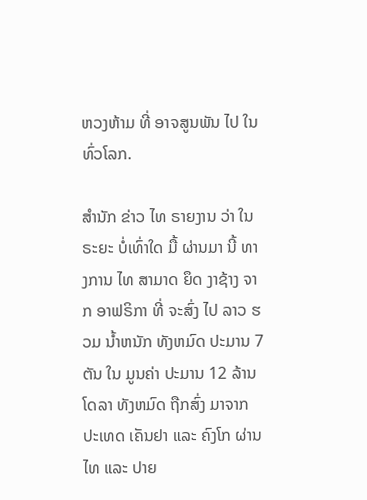ຫວງຫ້າມ ທີ່ ອາຈສູນພັນ ໄປ ໃນ ທົ່ວໂລກ.

ສຳນັກ ຂ່າວ ໄທ ຣາຍງານ ວ່າ ໃນ ຣະຍະ ບໍ່ເທົ່າໃດ ມື້ ຜ່ານມາ ນີ້ ທາງການ ໄທ ສາມາດ ຍຶດ ງາຊ້າງ ຈາກ ອາຟຣິກາ ທີ່ ຈະສົ່ງ ໄປ ລາວ ຮວມ ນ້ຳຫນັກ ທັງຫມົດ ປະມານ 7 ຕັນ ໃນ ມູນຄ່າ ປະມານ 12 ລ້ານ ໂດລາ ທັງຫມົດ ຖືກສົ່ງ ມາຈາກ ປະເທດ ເຄັນຢາ ແລະ ຄົງໂກ ຜ່ານ ໄທ ແລະ ປາຍ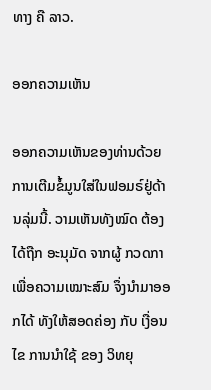ທາງ ຄື ລາວ.

ອອກຄວາມເຫັນ

ອອກຄວາມເຫັນຂອງທ່ານດ້ວຍການເຕີມຂໍ້ມູນໃສ່ໃນຟອມຣ໌ຢູ່ດ້ານລຸ່ມນີ້. ວາມເຫັນທັງໝົດ ຕ້ອງໄດ້ຖືກ ອະນຸມັດ ຈາກຜູ້ ກວດກາ ເພື່ອຄວາມເໝາະສົມ ຈຶ່ງນໍາມາອອກໄດ້ ທັງໃຫ້ສອດຄ່ອງ ກັບ ເງື່ອນໄຂ ການນຳໃຊ້ ຂອງ ວິທຍຸ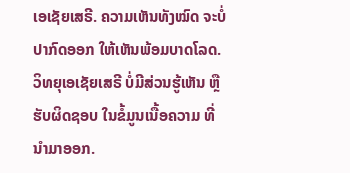ເອເຊັຍເສຣີ. ຄວາມເຫັນທັງໝົດ ຈະບໍ່ປາກົດອອກ ໃຫ້ເຫັນພ້ອມບາດໂລດ. ວິທຍຸເອເຊັຍເສຣີ ບໍ່ມີສ່ວນຮູ້ເຫັນ ຫຼືຮັບຜິດຊອບ ໃນຂໍ້ມູນເນື້ອຄວາມ ທີ່ນໍາມາອອກ.